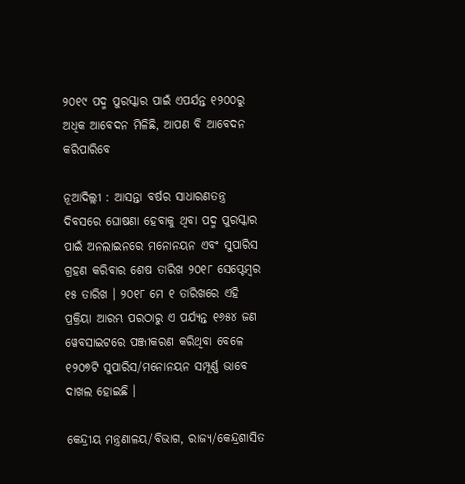୨୦୧୯ ପଦ୍ମ ପୁରସ୍କାର ପାଇଁ ଏପର୍ଯନ୍ତ ୧୨୦୦ରୁ ଅଧିକ ଆବେଦନ ମିଳିଛି, ଆପଣ ବି ଆବେଦନ କରିପାରିବେ

ନୂଆଦିଲ୍ଲୀ : ଆସନ୍ତା ବର୍ଷର ସାଧାରଣତନ୍ତ୍ର ଦିବସରେ ଘୋଷଣା ହେବାକୁ ଥିବା ପଦ୍ମ ପୁରସ୍କାର ପାଇଁ ଅନଲାଇନରେ ମନୋନୟନ ଏବଂ ସୁପାରିସ ଗ୍ରହଣ କରିବାର ଶେଷ ତାରିଖ ୨୦୧୮ ସେପ୍ଟେମ୍ବର ୧୫ ତାରିଖ । ୨୦୧୮ ମେ ୧ ତାରିଖରେ ଏହି ପ୍ରକ୍ରିୟା ଆରମ୍ଭ ପରଠାରୁ ଏ ପର୍ଯ୍ୟନ୍ତ ୧୬୫୪ ଜଣ ୱେବସାଇଟରେ ପଞ୍ଜୀକରଣ କରିଥିବା ବେଳେ ୧୨୦୭ଟି ସୁପାରିସ/ମନୋନୟନ ସମ୍ପୂର୍ଣ୍ଣ ଭାବେ ଦାଖଲ ହୋଇଛି ।

କେନ୍ଦ୍ରୀୟ ମନ୍ତ୍ରଣାଳୟ/ବିଭାଗ, ରାଜ୍ୟ/କେନ୍ଦ୍ରଶାସିତ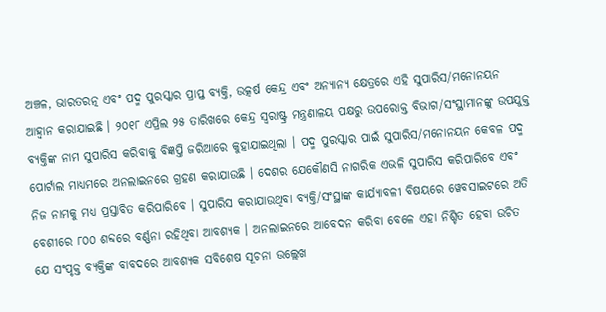ଅଞ୍ଚଳ, ଭାରତରତ୍ନ ଏବଂ ପଦ୍ମ ପୁରସ୍କାର ପ୍ରାପ୍ତ ବ୍ୟକ୍ତି, ଉତ୍କର୍ଷ କେନ୍ଦ୍ର ଏବଂ ଅନ୍ୟାନ୍ୟ କ୍ଷେତ୍ରରେ ଏହି ସୁପାରିସ/ମନୋନୟନ ଆହ୍ୱାନ କରାଯାଇଛି । ୨୦୧୮ ଏପ୍ରିଲ ୨୫ ତାରିଖରେ କେନ୍ଦ୍ର ସ୍ୱରାଷ୍ଟ୍ର ମନ୍ତ୍ରଣାଳୟ ପକ୍ଷରୁ ଉପରୋକ୍ତ ବିଭାଗ/ସଂସ୍ଥାମାନଙ୍କୁ ଉପଯୁକ୍ତ ବ୍ୟକ୍ତିଙ୍କ ନାମ ସୁପାରିସ କରିବାକୁ ବିଜ୍ଞପ୍ତି ଜରିଆରେ କୁହାଯାଇଥିଲା । ପଦ୍ମ ପୁରସ୍କାର ପାଇଁ ସୁପାରିସ/ମନୋନୟନ କେବଳ ପଦ୍ମ ପୋର୍ଟାଲ ମାଧ୍ୟମରେ ଅନଲାଇନରେ ଗ୍ରହଣ କରାଯାଉଛି । ଦେଶର ଯେକୌଣସି ନାଗରିକ ଏଭଳି ସୁପାରିସ କରିପାରିବେ ଏବଂ ନିଜ ନାମକୁ ମଧ୍ୟ ପ୍ରସ୍ତାବିତ କରିପାରିବେ । ସୁପାରିସ କରାଯାଉଥିବା ବ୍ୟକ୍ତି/ସଂସ୍ଥାଙ୍କ କାର୍ଯ୍ୟାବଳୀ ବିଷୟରେ ୱେବସାଇଟରେ ଅତି ବେଶୀରେ ୮୦୦ ଶବ୍ଦରେ ବର୍ଣ୍ଣନା ରହିଥିବା ଆବଶ୍ୟକ । ଅନଲାଇନରେ ଆବେଦନ କରିବା ବେଳେ ଏହା ନିଶ୍ଚିତ ହେବା ଉଚିତ ଯେ ସଂପୃକ୍ତ ବ୍ୟକ୍ତିଙ୍କ ବାବଦରେ ଆବଶ୍ୟକ ସବିଶେଷ ସୂଚନା ଉଲ୍ଲେଖ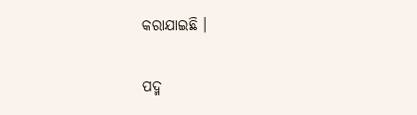କରାଯାଇଛି ।

ପଦ୍ମ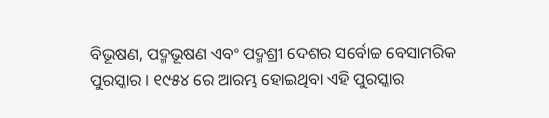ବିଭୂଷଣ, ପଦ୍ମଭୂଷଣ ଏବଂ ପଦ୍ମଶ୍ରୀ ଦେଶର ସର୍ବୋଚ୍ଚ ବେସାମରିକ ପୁରସ୍କାର । ୧୯୫୪ ରେ ଆରମ୍ଭ ହୋଇଥିବା ଏହି ପୁରସ୍କାର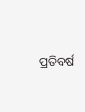ପ୍ରତିବର୍ଷ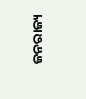ଜନରାଜ୍ୟ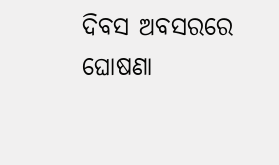ଦିବସ ଅବସରରେ ଘୋଷଣା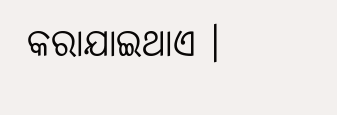କରାଯାଇଥାଏ ।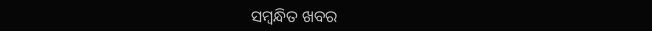ସମ୍ବନ୍ଧିତ ଖବର